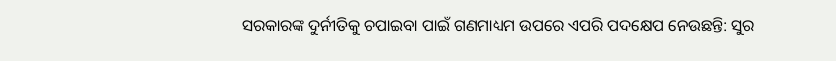ସରକାରଙ୍କ ଦୁର୍ନୀତିକୁ ଚପାଇବା ପାଇଁ ଗଣମାଧ୍ୟମ ଉପରେ ଏପରି ପଦକ୍ଷେପ ନେଉଛନ୍ତି: ସୁର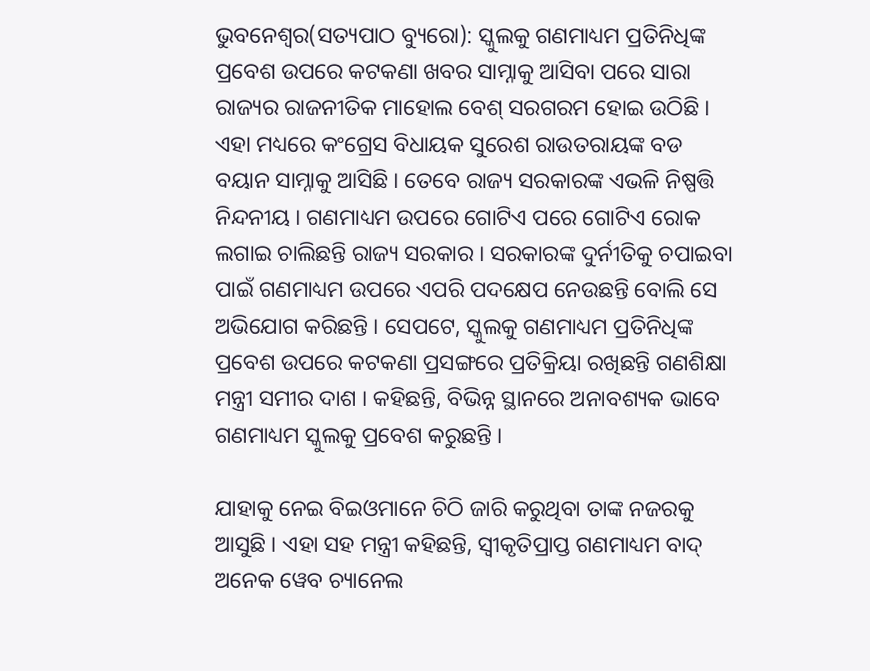ଭୁବନେଶ୍ୱର(ସତ୍ୟପାଠ ବ୍ୟୁରୋ): ସ୍କୁଲକୁ ଗଣମାଧ୍ୟମ ପ୍ରତିନିଧିଙ୍କ ପ୍ରବେଶ ଉପରେ କଟକଣା ଖବର ସାମ୍ନାକୁ ଆସିବା ପରେ ସାରା ରାଜ୍ୟର ରାଜନୀତିକ ମାହୋଲ ବେଶ୍ ସରଗରମ ହୋଇ ଉଠିଛି । ଏହା ମଧ୍ୟରେ କଂଗ୍ରେସ ବିଧାୟକ ସୁରେଶ ରାଉତରାୟଙ୍କ ବଡ ବୟାନ ସାମ୍ନାକୁ ଆସିଛି । ତେବେ ରାଜ୍ୟ ସରକାରଙ୍କ ଏଭଳି ନିଷ୍ପତ୍ତି ନିନ୍ଦନୀୟ । ଗଣମାଧ୍ୟମ ଉପରେ ଗୋଟିଏ ପରେ ଗୋଟିଏ ରୋକ ଲଗାଇ ଚାଲିଛନ୍ତି ରାଜ୍ୟ ସରକାର । ସରକାରଙ୍କ ଦୁର୍ନୀତିକୁ ଚପାଇବା ପାଇଁ ଗଣମାଧ୍ୟମ ଉପରେ ଏପରି ପଦକ୍ଷେପ ନେଉଛନ୍ତି ବୋଲି ସେ ଅଭିଯୋଗ କରିଛନ୍ତି । ସେପଟେ, ସ୍କୁଲକୁ ଗଣମାଧ୍ୟମ ପ୍ରତିନିଧିଙ୍କ ପ୍ରବେଶ ଉପରେ କଟକଣା ପ୍ରସଙ୍ଗରେ ପ୍ରତିକ୍ରିୟା ରଖିଛନ୍ତି ଗଣଶିକ୍ଷା ମନ୍ତ୍ରୀ ସମୀର ଦାଶ । କହିଛନ୍ତି, ବିଭିନ୍ନ ସ୍ଥାନରେ ଅନାବଶ୍ୟକ ଭାବେ ଗଣମାଧ୍ୟମ ସ୍କୁଲକୁ ପ୍ରବେଶ କରୁଛନ୍ତି ।

ଯାହାକୁ ନେଇ ବିଇଓମାନେ ଚିଠି ଜାରି କରୁଥିବା ତାଙ୍କ ନଜରକୁ ଆସୁଛି । ଏହା ସହ ମନ୍ତ୍ରୀ କହିଛନ୍ତି, ସ୍ୱୀକୃତିପ୍ରାପ୍ତ ଗଣମାଧ୍ୟମ ବାଦ୍ ଅନେକ ୱେବ ଚ୍ୟାନେଲ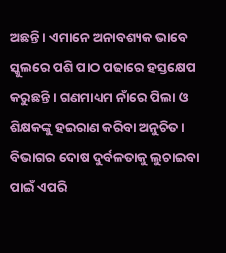ଅଛନ୍ତି । ଏମାନେ ଅନାବଶ୍ୟକ ଭାବେ ସ୍କୁଲରେ ପଶି ପାଠ ପଢାରେ ହସ୍ତକ୍ଷେପ କରୁଛନ୍ତି । ଗଣମାଧ୍ୟମ ନାଁରେ ପିଲା ଓ ଶିକ୍ଷକଙ୍କୁ ହଇରାଣ କରିବା ଅନୁଚିତ । ବିଭାଗର ଦୋଷ ଦୁର୍ବଳତାକୁ ଲୁଚାଇବା ପାଇଁ ଏପରି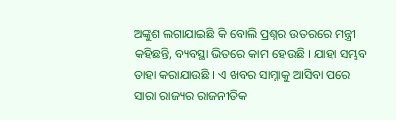ଅଙ୍କୁଶ ଲଗାଯାଇଛି କି ବୋଲି ପ୍ରଶ୍ନର ଉତରରେ ମନ୍ତ୍ରୀ କହିଛନ୍ତି, ବ୍ୟବସ୍ଥା ଭିତରେ କାମ ହେଉଛି । ଯାହା ସମ୍ଭବ ତାହା କରାଯାଉଛି । ଏ ଖବର ସାମ୍ନାକୁ ଆସିବା ପରେ ସାରା ରାଜ୍ୟର ରାଜନୀତିକ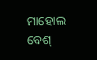ମାହୋଲ ବେଶ୍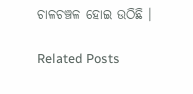ଚାଳଚଞ୍ଚଳ ହୋଇ ଉଠିଛି ।

Related Posts